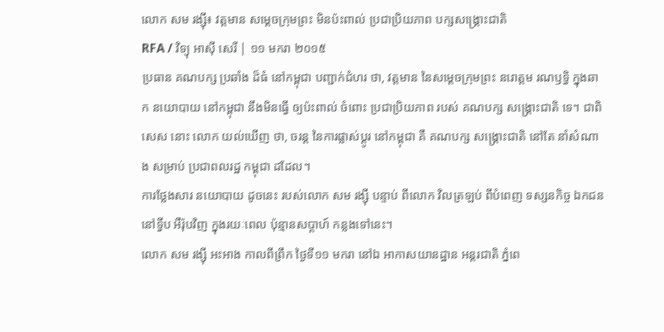លោក សម រង្ស៊ី៖ វត្តមាន សម្ដេចក្រុមព្រះ មិនប៉ះពាល់ ប្រជាប្រិយភាព បក្សសង្គ្រោះជាតិ
RFA / វិទ្យុ អាស៊ី សេរី | ១១ មករា ២០១៥
ប្រធាន គណបក្ស ប្រឆាំង ដ៏ធំ នៅកម្ពុជា បញ្ជាក់ជំហរ ថា, វត្តមាន នៃសម្ដេចក្រុមព្រះ នរោត្តម រណឫទ្ធិ ក្នុងឆាក នយោបាយ នៅកម្ពុជា នឹងមិនធ្វើ ឲ្យប៉ះពាល់ ចំពោះ ប្រជាប្រិយភាព របស់ គណបក្ស សង្គ្រោះជាតិ ទេ។ ជាពិសេស នោះ លោក យល់ឃើញ ថា, ចរន្ត នៃការផ្លាស់ប្ដូរ នៅកម្ពុជា គឺ គណបក្ស សង្គ្រោះជាតិ នៅតែ នាំសំណាង សម្រាប់ ប្រជាពលរដ្ឋ កម្ពុជា ដដែល។
ការថ្លែងសារ នយោបាយ ដូចនេះ របស់លោក សម រង្ស៊ី បន្ទាប់ ពីលោក វិលត្រឡប់ ពីបំពេញ ទស្សនកិច្ច ឯកជន នៅទ្វីប អឺរ៉ុបវិញ ក្នុងរយៈពេល ប៉ុន្មានសប្ដាហ៍ កន្លងទៅនេះ។
លោក សម រង្ស៊ី អះអាង កាលពីព្រឹក ថ្ងៃទី១១ មករា នៅឯ អាកាសយានដ្ឋាន អន្តរជាតិ ភ្នំពេ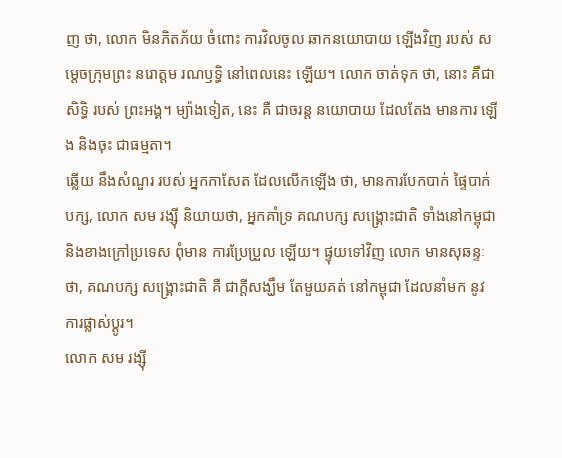ញ ថា, លោក មិនភិតភ័យ ចំពោះ ការវិលចូល ឆាកនយោបាយ ឡើងវិញ របស់ សម្ដេចក្រុមព្រះ នរោត្តម រណឫទ្ធិ នៅពេលនេះ ឡើយ។ លោក ចាត់ទុក ថា, នោះ គឺជាសិទ្ធិ របស់ ព្រះអង្គ។ ម្យ៉ាងទៀត, នេះ គឺ ជាចរន្ត នយោបាយ ដែលតែង មានការ ឡើង និងចុះ ជាធម្មតា។
ឆ្លើយ នឹងសំណួរ របស់ អ្នកកាសែត ដែលលើកឡើង ថា, មានការបែកបាក់ ផ្ទៃបាក់បក្ស, លោក សម រង្ស៊ី និយាយថា, អ្នកគាំទ្រ គណបក្ស សង្គ្រោះជាតិ ទាំងនៅកម្ពុជា និងខាងក្រៅប្រទេស ពុំមាន ការប្រែប្រួល ឡើយ។ ផ្ទុយទៅវិញ លោក មានសុឆន្ទៈ ថា, គណបក្ស សង្គ្រោះជាតិ គឺ ជាក្ដីសង្ឃឹម តែមួយគត់ នៅកម្ពុជា ដែលនាំមក នូវការផ្លាស់ប្ដូរ។
លោក សម រង្ស៊ី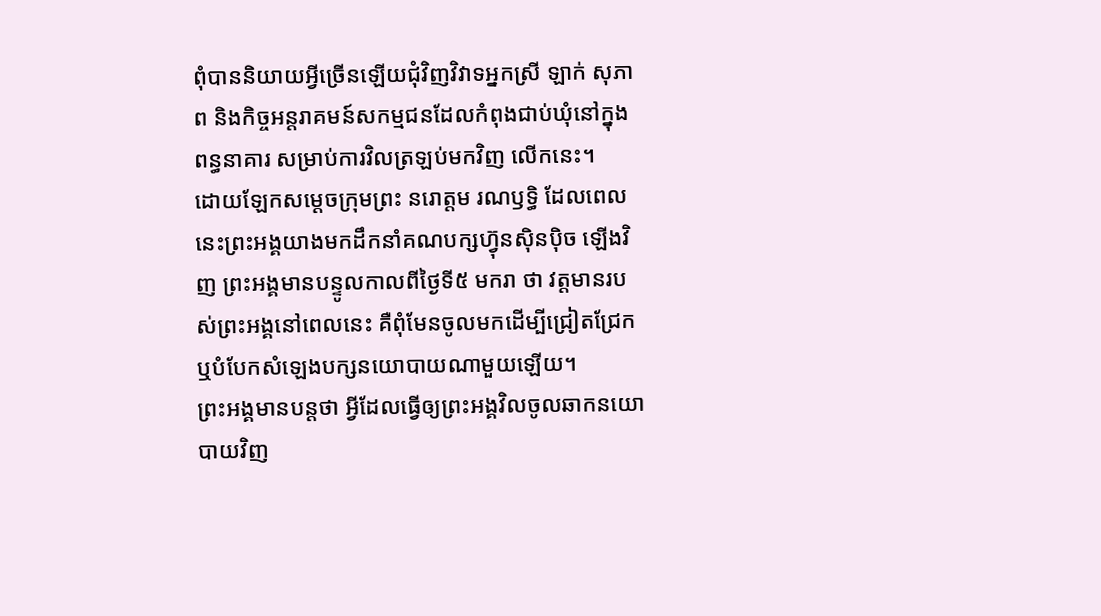ពុំបាននិយាយអ្វីច្រើនឡើយជុំវិញវិវាទអ្នកស្រី ឡាក់ សុភាព និងកិច្ចអន្តរាគមន៍សកម្មជនដែលកំពុងជាប់ឃុំនៅក្នុងពន្ធនាគារ សម្រាប់ការវិលត្រឡប់មកវិញ លើកនេះ។
ដោយឡែកសម្ដេចក្រុមព្រះ នរោត្ដម រណឫទ្ធិ ដែលពេលនេះព្រះអង្គយាងមកដឹកនាំគណបក្សហ្វ៊ុនស៊ិនប៉ិច ឡើងវិញ ព្រះអង្គមានបន្ទូលកាលពីថ្ងៃទី៥ មករា ថា វត្តមានរបស់ព្រះអង្គនៅពេលនេះ គឺពុំមែនចូលមកដើម្បីជ្រៀតជ្រែក ឬបំបែកសំឡេងបក្សនយោបាយណាមួយឡើយ។
ព្រះអង្គមានបន្តថា អ្វីដែលធ្វើឲ្យព្រះអង្គវិលចូលឆាកនយោបាយវិញ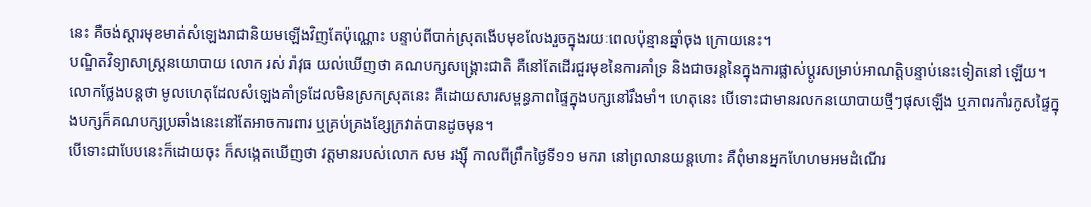នេះ គឺចង់ស្ដារមុខមាត់សំឡេងរាជានិយមឡើងវិញតែប៉ុណ្ណោះ បន្ទាប់ពីបាក់ស្រុតងើបមុខលែងរួចក្នុងរយៈពេលប៉ុន្មានឆ្នាំចុង ក្រោយនេះ។
បណ្ឌិតវិទ្យាសាស្ត្រនយោបាយ លោក រស់ រ៉ាវុធ យល់ឃើញថា គណបក្សសង្គ្រោះជាតិ គឺនៅតែដើរជួរមុខនៃការគាំទ្រ និងជាចរន្តនៃក្នុងការផ្លាស់ប្ដូរសម្រាប់អាណត្តិបន្ទាប់នេះទៀតនៅ ឡើយ។ លោកថ្លែងបន្តថា មូលហេតុដែលសំឡេងគាំទ្រដែលមិនស្រកស្រុតនេះ គឺដោយសារសម្ពន្ធភាពផ្ទៃក្នុងបក្សនៅរឹងមាំ។ ហេតុនេះ បើទោះជាមានរលកនយោបាយថ្មីៗផុសឡើង ឬភាពរកាំរកូសផ្ទៃក្នុងបក្សក៏គណបក្សប្រឆាំងនេះនៅតែអាចការពារ ឬគ្រប់គ្រងខ្សែក្រវាត់បានដូចមុន។
បើទោះជាបែបនេះក៏ដោយចុះ ក៏សង្កេតឃើញថា វត្តមានរបស់លោក សម រង្ស៊ី កាលពីព្រឹកថ្ងៃទី១១ មករា នៅព្រលានយន្តហោះ គឺពុំមានអ្នកហែហមអមដំណើរ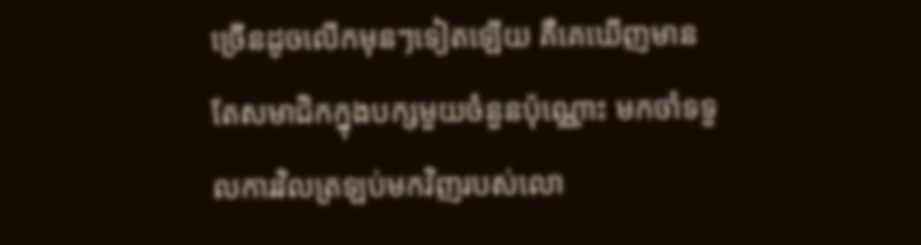ច្រើនដូចលើកមុនៗទៀតឡើយ គឺគេឃើញមានតែសមាជិកក្នុងបក្សមួយចំនួនប៉ុណ្ណោះ មកចាំទទួលការវិលត្រឡប់មកវិញរបស់លោ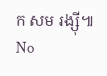ក សម រង្ស៊ី៕
No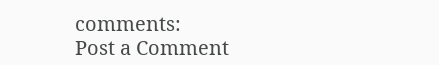comments:
Post a Comment